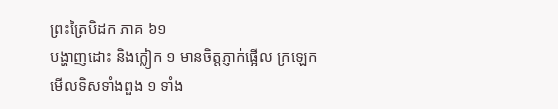ព្រះត្រៃបិដក ភាគ ៦១
បង្ហាញដោះ និងក្លៀក ១ មានចិត្តភ្ញាក់ផ្អើល ក្រឡេកមើលទិសទាំងពួង ១ ទាំង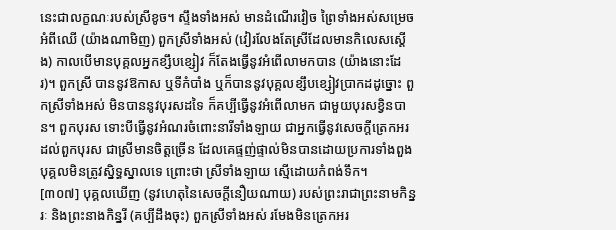នេះជាលក្ខណៈរបស់ស្រីខូច។ ស្ទឹងទាំងអស់ មានដំណើរវៀច ព្រៃទាំងអស់សម្រេចអំពីឈើ (យ៉ាងណាមិញ) ពួកស្រីទាំងអស់ (វៀរលែងតែស្រីដែលមានកិលេសស្តើង) កាលបើមានបុគ្គលអ្នកខ្សឹបខ្សៀវ ក៏តែងធ្វើនូវអំពើលាមកបាន (យ៉ាងនោះដែរ)។ ពួកស្រី បាននូវឱកាស ឬទីកំបាំង ឬក៏បាននូវបុគ្គលខ្សឹបខ្សៀវបា្រកដដូច្នោះ ពួកស្រីទាំងអស់ មិនបាននូវបុរសដទៃ ក៏គប្បីធ្វើនូវអំពើលាមក ជាមួយបុរសខ្វិនបាន។ ពួកបុរស ទោះបីធ្វើនូវអំណរចំពោះនារីទាំងឡាយ ជាអ្នកធ្វើនូវសេចក្តីត្រេកអរដល់ពួកបុរស ជាស្រីមានចិត្តច្រើន ដែលគេផ្ទញ់ផ្ទាល់មិនបានដោយប្រការទាំងពួង បុគ្គលមិនត្រូវស្និទ្ធស្នាលទេ ព្រោះថា ស្រីទាំងឡាយ ស្មើដោយកំពង់ទឹក។
[៣០៧] បុគ្គលឃើញ (នូវហេតុនៃសេចក្តីនឿយណាយ) របស់ព្រះរាជាព្រះនាមកិន្នរៈ និងព្រះនាងកិន្នរី (គប្បីដឹងចុះ) ពួកស្រីទាំងអស់ រមែងមិនត្រេកអរ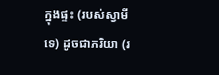ក្នុងផ្ទះ (របស់ស្វាមីទេ) ដូចជាភរិយា (រ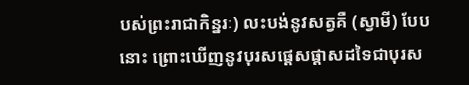បស់ព្រះរាជាកិន្នរៈ) លះបង់នូវសត្វគឺ (ស្វាមី) បែបនោះ ព្រោះឃើញនូវបុរសផ្តេសផ្តាសដទៃជាបុរស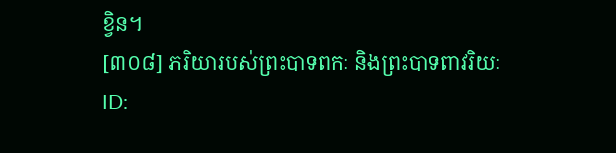ខ្វិន។
[៣០៨] ភរិយារបស់ព្រះបាទពកៈ និងព្រះបាទពាវរិយៈ
ID: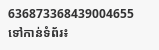636873368439004655
ទៅកាន់ទំព័រ៖